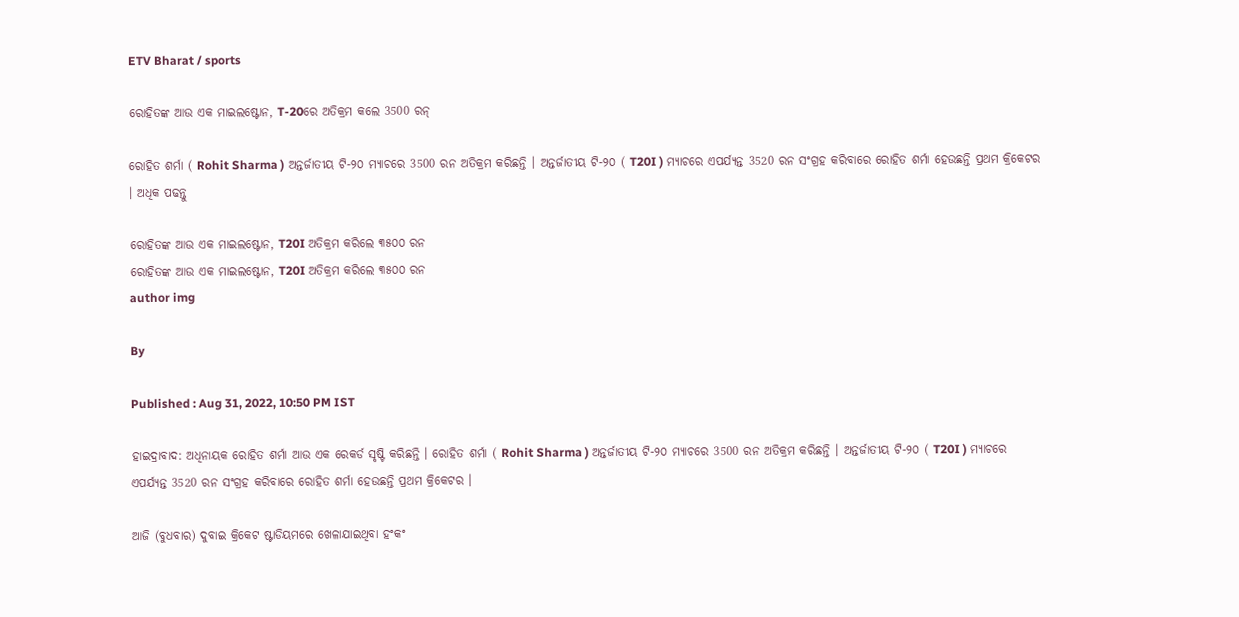ETV Bharat / sports

ରୋହିତଙ୍କ ଆଉ ଏକ ମାଇଲଷ୍ଟୋନ, T-20ରେ ଅତିକ୍ରମ କଲେ 3500 ରନ୍

ରୋହିତ ଶର୍ମା ( Rohit Sharma ) ଅନ୍ତର୍ଜାତୀୟ ଟି-୨୦ ମ୍ୟାଚରେ 3500 ରନ ଅତିକ୍ରମ କରିଛନ୍ତି । ଅନ୍ତର୍ଜାତୀୟ ଟି-୨୦ ( T20I ) ମ୍ୟାଚରେ ଏପର୍ଯ୍ୟନ୍ତ 3520 ରନ ସଂଗ୍ରହ କରିବାରେ ରୋହିତ ଶର୍ମା ହେଉଛନ୍ତି ପ୍ରଥମ କ୍ରିକେଟର । ଅଧିକ ପଢନ୍ତୁ

ରୋହିତଙ୍କ ଆଉ ଏକ ମାଇଲଷ୍ଟୋନ, T20I ଅତିକ୍ରମ କରିଲେ ୩୫୦୦ ରନ
ରୋହିତଙ୍କ ଆଉ ଏକ ମାଇଲଷ୍ଟୋନ, T20I ଅତିକ୍ରମ କରିଲେ ୩୫୦୦ ରନ
author img

By

Published : Aug 31, 2022, 10:50 PM IST

ହାଇଦ୍ରାବାଦ: ଅଧିନାୟକ ରୋହିତ ଶର୍ମା ଆଉ ଏକ ରେକର୍ଡ ସୃଷ୍ଟି କରିଛନ୍ତି । ରୋହିତ ଶର୍ମା ( Rohit Sharma ) ଅନ୍ତର୍ଜାତୀୟ ଟି-୨୦ ମ୍ୟାଚରେ 3500 ରନ ଅତିକ୍ରମ କରିଛନ୍ତି । ଅନ୍ତର୍ଜାତୀୟ ଟି-୨୦ ( T20I ) ମ୍ୟାଚରେ ଏପର୍ଯ୍ୟନ୍ତ 3520 ରନ ସଂଗ୍ରହ କରିବାରେ ରୋହିତ ଶର୍ମା ହେଉଛନ୍ତି ପ୍ରଥମ କ୍ରିକେଟର ।

ଆଜି (ବୁଧବାର) ଦୁବାଇ କ୍ରିକେଟ ଷ୍ଟାଡିୟମରେ ଖେଳାଯାଇଥିବା ହଂକଂ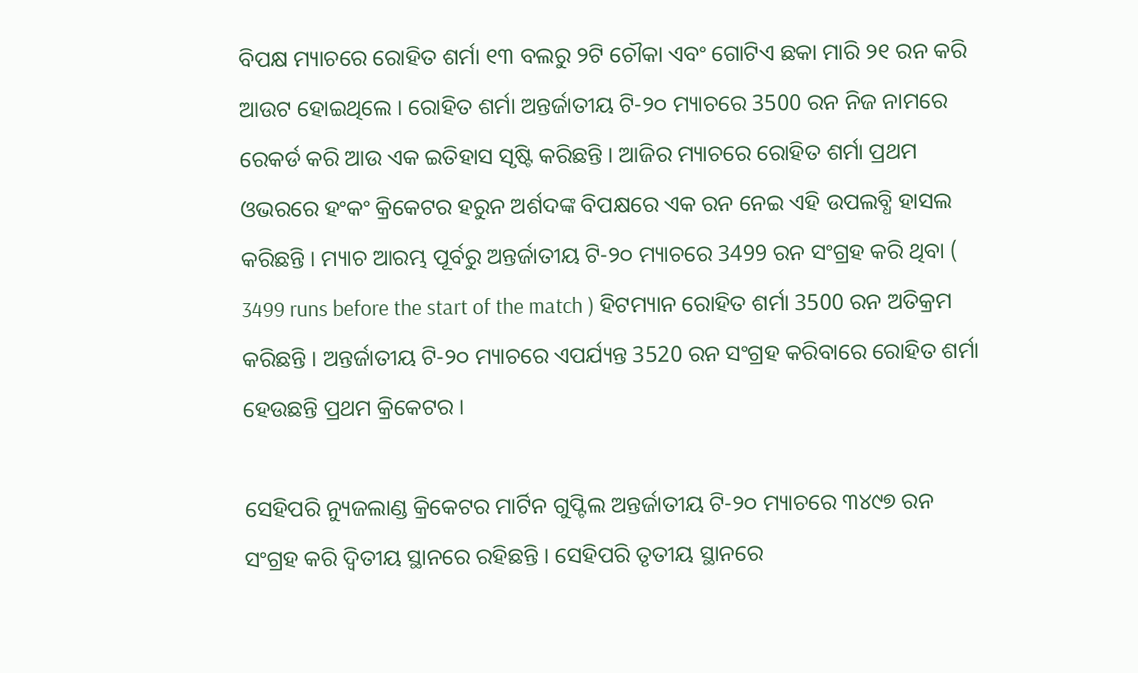ବିପକ୍ଷ ମ୍ୟାଚରେ ରୋହିତ ଶର୍ମା ୧୩ ବଲରୁ ୨ଟି ଚୌକା ଏବଂ ଗୋଟିଏ ଛକା ମାରି ୨୧ ରନ କରି ଆଉଟ ହୋଇଥିଲେ । ରୋହିତ ଶର୍ମା ଅନ୍ତର୍ଜାତୀୟ ଟି-୨୦ ମ୍ୟାଚରେ 3500 ରନ ନିଜ ନାମରେ ରେକର୍ଡ କରି ଆଉ ଏକ ଇତିହାସ ସୃଷ୍ଟି କରିଛନ୍ତି । ଆଜିର ମ୍ୟାଚରେ ରୋହିତ ଶର୍ମା ପ୍ରଥମ ଓଭରରେ ହଂକଂ କ୍ରିକେଟର ହରୁନ ଅର୍ଶଦଙ୍କ ବିପକ୍ଷରେ ଏକ ରନ ନେଇ ଏହି ଉପଲବ୍ଧି ହାସଲ କରିଛନ୍ତି । ମ୍ୟାଚ ଆରମ୍ଭ ପୂର୍ବରୁ ଅନ୍ତର୍ଜାତୀୟ ଟି-୨୦ ମ୍ୟାଚରେ 3499 ରନ ସଂଗ୍ରହ କରି ଥିବା ( 3499 runs before the start of the match ) ହିଟମ୍ୟାନ ରୋହିତ ଶର୍ମା 3500 ରନ ଅତିକ୍ରମ କରିଛନ୍ତି । ଅନ୍ତର୍ଜାତୀୟ ଟି-୨୦ ମ୍ୟାଚରେ ଏପର୍ଯ୍ୟନ୍ତ 3520 ରନ ସଂଗ୍ରହ କରିବାରେ ରୋହିତ ଶର୍ମା ହେଉଛନ୍ତି ପ୍ରଥମ କ୍ରିକେଟର ।

ସେହିପରି ନ୍ୟୁଜଲାଣ୍ଡ କ୍ରିକେଟର ମାର୍ଟିନ ଗୁପ୍ଟିଲ ଅନ୍ତର୍ଜାତୀୟ ଟି-୨୦ ମ୍ୟାଚରେ ୩୪୯୭ ରନ ସଂଗ୍ରହ କରି ଦ୍ବିତୀୟ ସ୍ଥାନରେ ରହିଛନ୍ତି । ସେହିପରି ତୃତୀୟ ସ୍ଥାନରେ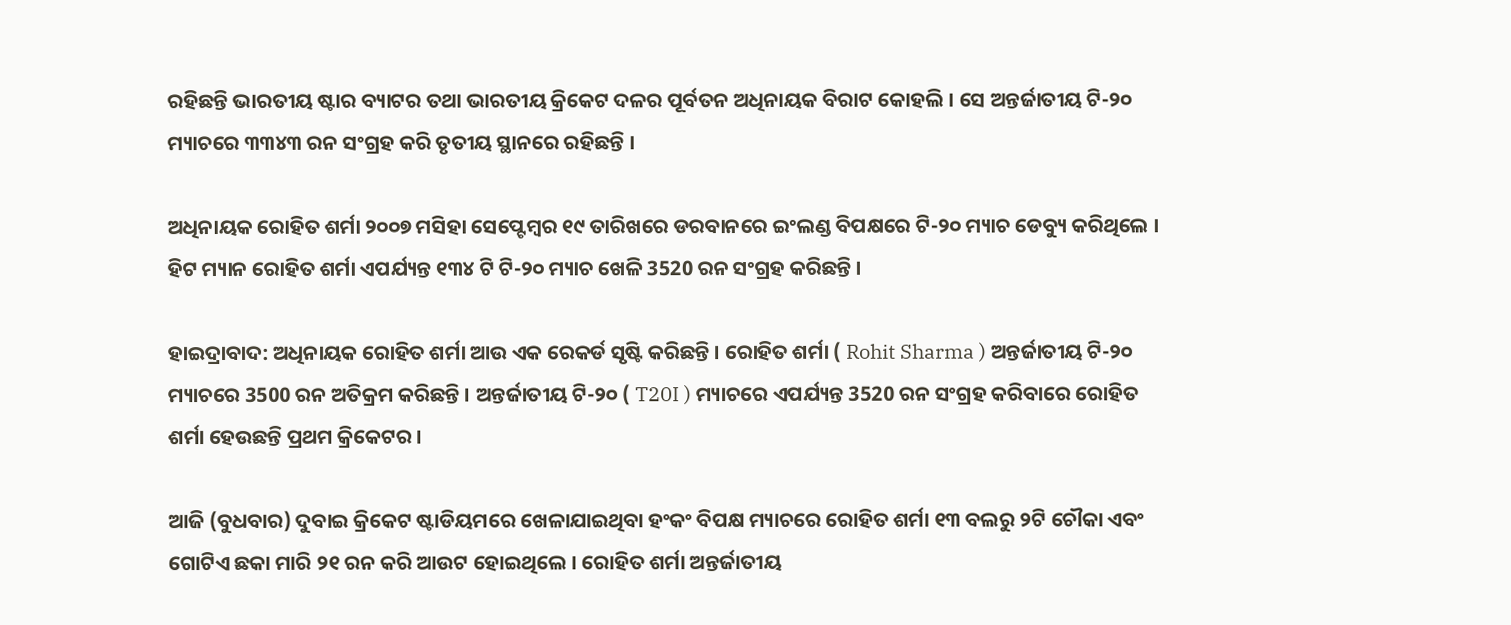ରହିଛନ୍ତି ଭାରତୀୟ ଷ୍ଟାର ବ୍ୟାଟର ତଥା ଭାରତୀୟ କ୍ରିକେଟ ଦଳର ପୂର୍ବତନ ଅଧିନାୟକ ବିରାଟ କୋହଲି । ସେ ଅନ୍ତର୍ଜାତୀୟ ଟି-୨୦ ମ୍ୟାଚରେ ୩୩୪୩ ରନ ସଂଗ୍ରହ କରି ତୃତୀୟ ସ୍ଥାନରେ ରହିଛନ୍ତି ।

ଅଧିନାୟକ ରୋହିତ ଶର୍ମା ୨୦୦୭ ମସିହା ସେପ୍ଟେମ୍ବର ୧୯ ତାରିଖରେ ଡରବାନରେ ଇଂଲଣ୍ଡ ବିପକ୍ଷରେ ଟି-୨୦ ମ୍ୟାଚ ଡେବ୍ୟୁ କରିଥିଲେ । ହିଟ ମ୍ୟାନ ରୋହିତ ଶର୍ମା ଏପର୍ଯ୍ୟନ୍ତ ୧୩୪ ଟି ଟି-୨୦ ମ୍ୟାଚ ଖେଳି 3520 ରନ ସଂଗ୍ରହ କରିଛନ୍ତି ।

ହାଇଦ୍ରାବାଦ: ଅଧିନାୟକ ରୋହିତ ଶର୍ମା ଆଉ ଏକ ରେକର୍ଡ ସୃଷ୍ଟି କରିଛନ୍ତି । ରୋହିତ ଶର୍ମା ( Rohit Sharma ) ଅନ୍ତର୍ଜାତୀୟ ଟି-୨୦ ମ୍ୟାଚରେ 3500 ରନ ଅତିକ୍ରମ କରିଛନ୍ତି । ଅନ୍ତର୍ଜାତୀୟ ଟି-୨୦ ( T20I ) ମ୍ୟାଚରେ ଏପର୍ଯ୍ୟନ୍ତ 3520 ରନ ସଂଗ୍ରହ କରିବାରେ ରୋହିତ ଶର୍ମା ହେଉଛନ୍ତି ପ୍ରଥମ କ୍ରିକେଟର ।

ଆଜି (ବୁଧବାର) ଦୁବାଇ କ୍ରିକେଟ ଷ୍ଟାଡିୟମରେ ଖେଳାଯାଇଥିବା ହଂକଂ ବିପକ୍ଷ ମ୍ୟାଚରେ ରୋହିତ ଶର୍ମା ୧୩ ବଲରୁ ୨ଟି ଚୌକା ଏବଂ ଗୋଟିଏ ଛକା ମାରି ୨୧ ରନ କରି ଆଉଟ ହୋଇଥିଲେ । ରୋହିତ ଶର୍ମା ଅନ୍ତର୍ଜାତୀୟ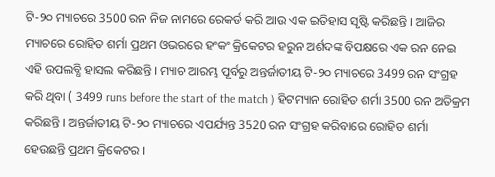ଟି-୨୦ ମ୍ୟାଚରେ 3500 ରନ ନିଜ ନାମରେ ରେକର୍ଡ କରି ଆଉ ଏକ ଇତିହାସ ସୃଷ୍ଟି କରିଛନ୍ତି । ଆଜିର ମ୍ୟାଚରେ ରୋହିତ ଶର୍ମା ପ୍ରଥମ ଓଭରରେ ହଂକଂ କ୍ରିକେଟର ହରୁନ ଅର୍ଶଦଙ୍କ ବିପକ୍ଷରେ ଏକ ରନ ନେଇ ଏହି ଉପଲବ୍ଧି ହାସଲ କରିଛନ୍ତି । ମ୍ୟାଚ ଆରମ୍ଭ ପୂର୍ବରୁ ଅନ୍ତର୍ଜାତୀୟ ଟି-୨୦ ମ୍ୟାଚରେ 3499 ରନ ସଂଗ୍ରହ କରି ଥିବା ( 3499 runs before the start of the match ) ହିଟମ୍ୟାନ ରୋହିତ ଶର୍ମା 3500 ରନ ଅତିକ୍ରମ କରିଛନ୍ତି । ଅନ୍ତର୍ଜାତୀୟ ଟି-୨୦ ମ୍ୟାଚରେ ଏପର୍ଯ୍ୟନ୍ତ 3520 ରନ ସଂଗ୍ରହ କରିବାରେ ରୋହିତ ଶର୍ମା ହେଉଛନ୍ତି ପ୍ରଥମ କ୍ରିକେଟର ।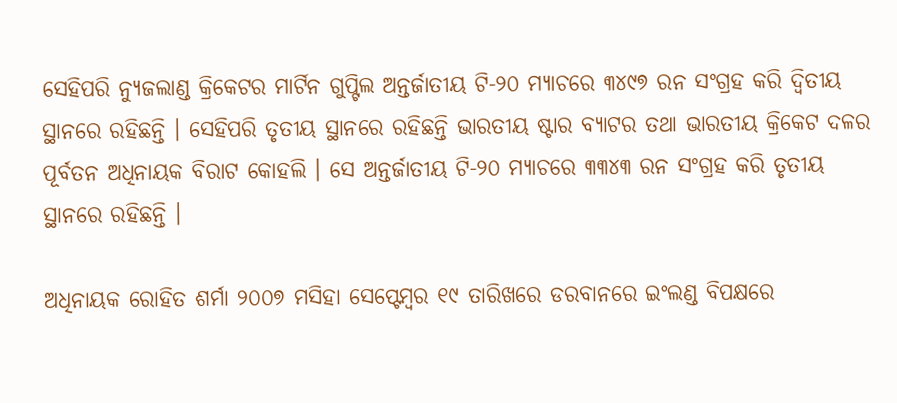ସେହିପରି ନ୍ୟୁଜଲାଣ୍ଡ କ୍ରିକେଟର ମାର୍ଟିନ ଗୁପ୍ଟିଲ ଅନ୍ତର୍ଜାତୀୟ ଟି-୨୦ ମ୍ୟାଚରେ ୩୪୯୭ ରନ ସଂଗ୍ରହ କରି ଦ୍ବିତୀୟ ସ୍ଥାନରେ ରହିଛନ୍ତି । ସେହିପରି ତୃତୀୟ ସ୍ଥାନରେ ରହିଛନ୍ତି ଭାରତୀୟ ଷ୍ଟାର ବ୍ୟାଟର ତଥା ଭାରତୀୟ କ୍ରିକେଟ ଦଳର ପୂର୍ବତନ ଅଧିନାୟକ ବିରାଟ କୋହଲି । ସେ ଅନ୍ତର୍ଜାତୀୟ ଟି-୨୦ ମ୍ୟାଚରେ ୩୩୪୩ ରନ ସଂଗ୍ରହ କରି ତୃତୀୟ ସ୍ଥାନରେ ରହିଛନ୍ତି ।

ଅଧିନାୟକ ରୋହିତ ଶର୍ମା ୨୦୦୭ ମସିହା ସେପ୍ଟେମ୍ବର ୧୯ ତାରିଖରେ ଡରବାନରେ ଇଂଲଣ୍ଡ ବିପକ୍ଷରେ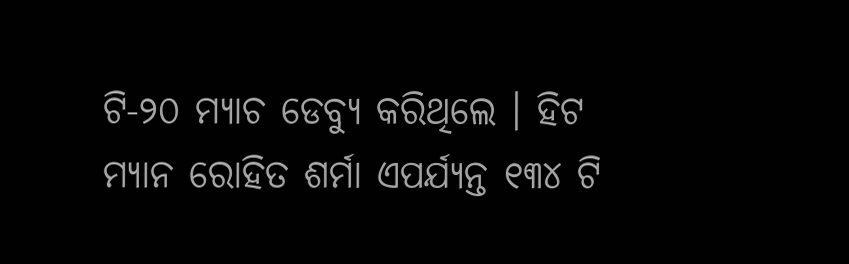ଟି-୨୦ ମ୍ୟାଚ ଡେବ୍ୟୁ କରିଥିଲେ । ହିଟ ମ୍ୟାନ ରୋହିତ ଶର୍ମା ଏପର୍ଯ୍ୟନ୍ତ ୧୩୪ ଟି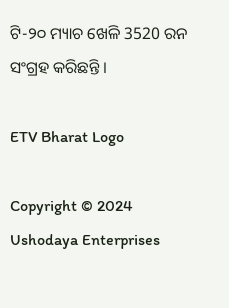ଟି-୨୦ ମ୍ୟାଚ ଖେଳି 3520 ରନ ସଂଗ୍ରହ କରିଛନ୍ତି ।

ETV Bharat Logo

Copyright © 2024 Ushodaya Enterprises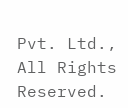Pvt. Ltd., All Rights Reserved.